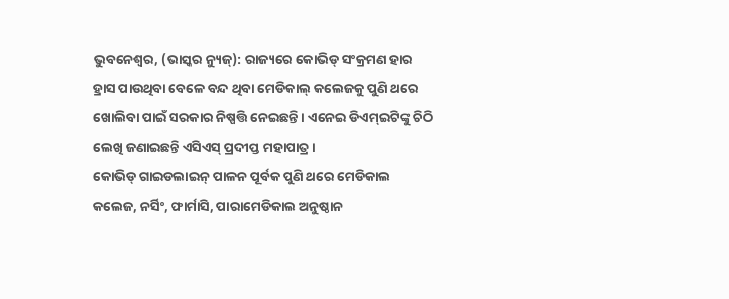ଭୁବନେଶ୍ୱର, (ଭାସ୍କର ନ୍ୟୁଜ୍): ରାଜ୍ୟରେ କୋଭିଡ୍ ସଂକ୍ରମଣ ହାର ହ୍ରାସ ପାଉଥିବା ବେଳେ ବନ୍ଦ ଥିବା ମେଡିକାଲ୍ କଲେଜକୁ ପୁଣି ଥରେ ଖୋଲିବା ପାଇଁ ସରକାର ନିଷ୍ପତ୍ତି ନେଇଛନ୍ତି । ଏନେଇ ଡିଏମ୍ଇଟିଙ୍କୁ ଚିଠି ଲେଖି ଜଣାଇଛନ୍ତି ଏସିଏସ୍ ପ୍ରଦୀପ୍ତ ମହାପାତ୍ର ।
କୋଭିଡ୍ ଗାଇଡଲାଇନ୍ ପାଳନ ପୂର୍ବକ ପୁଣି ଥରେ ମେଡିକାଲ କଲେଜ, ନର୍ସିଂ, ଫାର୍ମାସି, ପାରାମେଡିକାଲ ଅନୁଷ୍ଠାନ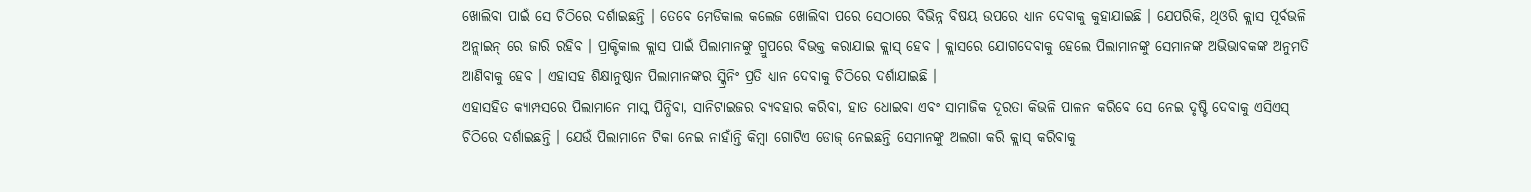ଖୋଲିବା ପାଇଁ ସେ ଚିଠିରେ ଦର୍ଶାଇଛନ୍ତି । ତେବେ ମେଡିକାଲ କଲେଜ ଖୋଲିବା ପରେ ସେଠାରେ ବିଭିନ୍ନ ବିଷୟ ଉପରେ ଧ୍ୟାନ ଦେବାକୁ କୁହାଯାଇଛି । ଯେପରିକି, ଥିଓରି କ୍ଲାସ ପୂର୍ବଭଳି ଅନ୍ଲାଇନ୍ ରେ ଜାରି ରହିବ । ପ୍ରାକ୍ଟିକାଲ କ୍ଲାସ ପାଇଁ ପିଲାମାନଙ୍କୁ ଗ୍ରୁପରେ ବିଭକ୍ତ କରାଯାଇ କ୍ଲାସ୍ ହେବ । କ୍ଲାସରେ ଯୋଗଦେବାକୁ ହେଲେ ପିଲାମାନଙ୍କୁ ସେମାନଙ୍କ ଅଭିଭାବକଙ୍କ ଅନୁମତି ଆଣିବାକୁ ହେବ । ଏହାସହ ଶିକ୍ଷାନୁଷ୍ଠାନ ପିଲାମାନଙ୍କର ସ୍କ୍ରିନିଂ ପ୍ରତି ଧ୍ୟାନ ଦେବାକୁ ଚିଠିରେ ଦର୍ଶାଯାଇଛି ।
ଏହାସହିତ କ୍ୟାମ୍ପସରେ ପିଲାମାନେ ମାସ୍କ ପିନ୍ଧିବା, ସାନିଟାଇଜର ବ୍ୟବହାର କରିବା, ହାତ ଧୋଇବା ଏବଂ ସାମାଜିକ ଦୂରତା କିଭଳି ପାଳନ କରିବେ ସେ ନେଇ ଦୃଷ୍ଟି ଦେବାକୁ ଏସିଏସ୍ ଚିଠିରେ ଦର୍ଶାଇଛନ୍ତି । ଯେଉଁ ପିଲାମାନେ ଟିକା ନେଇ ନାହାଁନ୍ତି କିମ୍ବା ଗୋଟିଏ ଡୋଜ୍ ନେଇଛନ୍ତି ସେମାନଙ୍କୁ ଅଲଗା କରି କ୍ଲାସ୍ କରିବାକୁ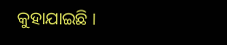କୁହାଯାଇଛି ।